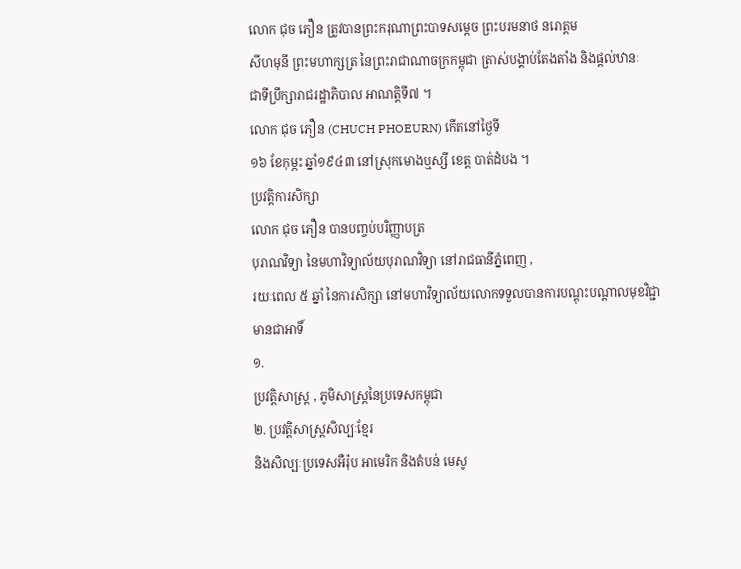លោក ជុច ភឿន ត្រូវបានព្រះករុណាព្រះបាទសម្ដេច ព្រះបរមនាថ នរោត្តម
សីហមុនី ព្រះមហាក្សត្រ នៃព្រះរាជាណាចក្រកម្ពុជា ត្រាស់បង្គាប់តែងតាំង និងផ្ដល់ឋានៈ
ជាទីប្រឹក្សារាជរដ្ឋាភិបាល អាណត្តិទី៧ ។
លោក ជុច ភឿន (CHUCH PHOEURN) កើតនៅថ្ងៃទី
១៦ ខែកុម្ភះ ឆ្នាំ១៩៤៣ នៅស្រុកមោងឬស្សី ខេត្ត បាត់ដំបង ។
ប្រវត្តិការសិក្សា
លោក ជុច ភឿន បានបញ្ចប់បរិញ្ញាបត្រ
បុរាណវិទ្យា នៃមហាវិទ្យាល័យបុរាណវិទ្យា នៅរាជធានីភ្នំពេញ ,
រយៈពេល ៥ ឆ្នាំ នៃការសិក្សា នៅមហាវិទ្យាល័យលោកទទួលបានការបណ្ដុះបណ្តាលមុខវិជ្ជា
មានជាអាទិ៍
១.
ប្រវត្តិសាស្ត្រ , ភូមិសាស្ត្រនៃប្រទេសកម្ពុជា
២. ប្រវត្តិសាស្ត្រសិល្បៈខ្មែរ
និងសិល្បៈប្រទេសអឺរ៉ុប អាមេរិក និងតំបន់ មេសូ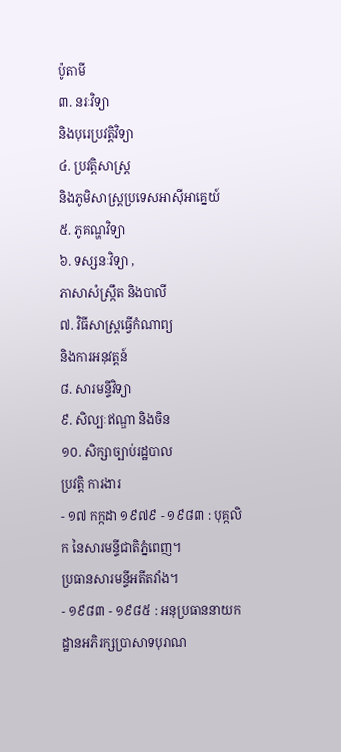ប៉ូតាមី
៣. នរៈវិទ្យា
និងបុរេប្រវត្តិវិទ្យា
៤. ប្រវត្តិសាស្រ្ត
និងភូមិសាស្ត្រប្រទេសអាស៊ីអាគ្នេយ៍
៥. ភូគណ្ហវិទ្យា
៦. ទស្សនៈវិទ្យា ,
ភាសាសំស្រ្កឹត និងបាលី
៧. វិធីសាស្រ្តធ្វើកំណាព្យ
និងការអនុវត្តន៍
៨. សារមន្ទីវិទ្យា
៩. សិល្បៈឥណ្ឌា និងចិន
១០. សិក្សាច្បាប់រដ្ឋបាល
ប្រវត្តិ ការងារ
- ១៧ កក្កដា ១៩៧៩ - ១៩៨៣ : បុគ្កលិក នៃសារមន្ទីជាតិភ្នំពេញ។
ប្រធានសារមន្ទីអតីតវាំង។
- ១៩៨៣ - ១៩៨៥ : អនុប្រធាននាយកដ្ឋានអភិរក្សប្រាសាទបុរាណ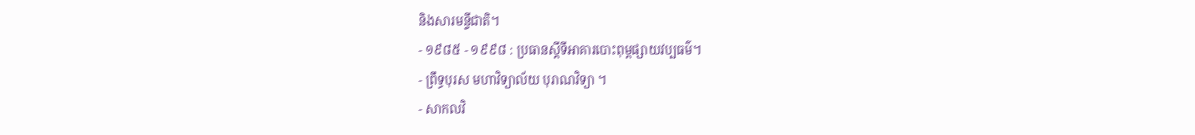និងសារមន្ទីជាតិ។
- ១៩៨៥ - ១៩៩៨ : ប្រធានស្ដីទីអាគារបោះពុម្ពផ្សាយវប្បធម៌។
- ព្រឹទ្ធបុរស មហាវិទ្យាល័យ បុរាណវិទ្យា ។
- សាកលវិ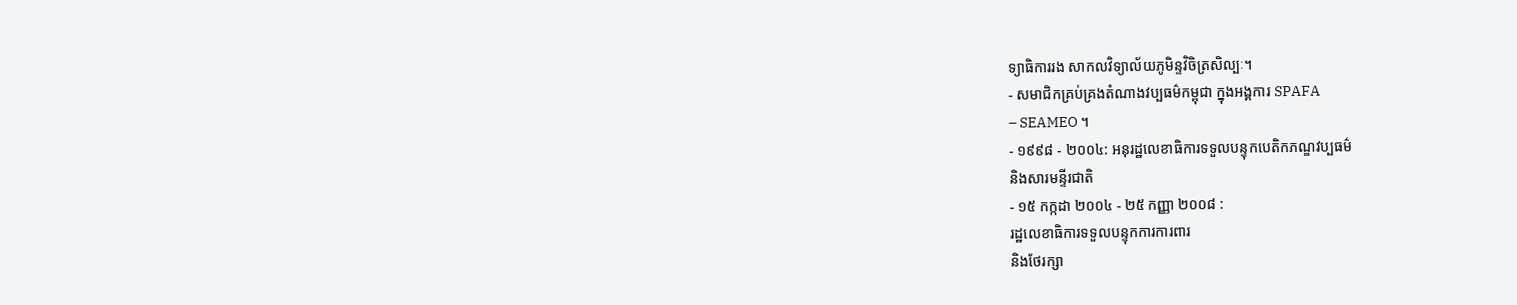ទ្យាធិការរង សាកលវិទ្យាល័យភូមិន្ទវិចិត្រសិល្បៈ។
- សមាជិកគ្រប់គ្រងតំណាងវប្បធម៌កម្ពុជា ក្នុងអង្គការ SPAFA
– SEAMEO ។
- ១៩៩៨ - ២០០៤: អនុរដ្ឋលេខាធិការទទួលបន្ទុកបេតិកភណ្ឌវប្បធម៌
និងសារមន្ទីរជាតិ
- ១៥ កក្កដា ២០០៤ - ២៥ កញ្ញា ២០០៨ :
រដ្ឋលេខាធិការទទួលបន្ទុកការការពារ
និងថែរក្សា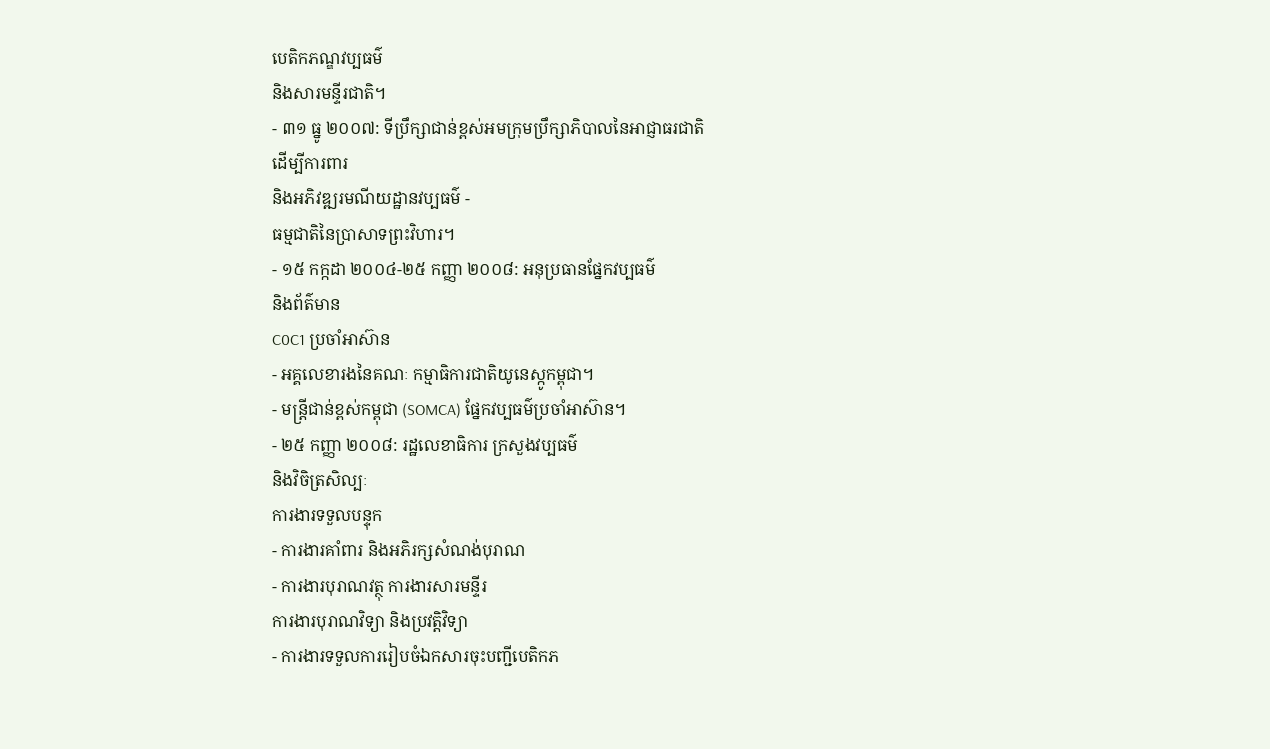បេតិកភណ្ឌវប្បធម៌
និងសារមន្ទីរជាតិ។
- ៣១ ធ្នូ ២០០៧: ទីប្រឹក្សាជាន់ខ្ពស់អមក្រុមប្រឹក្សាភិបាលនៃអាជ្ញាធរជាតិ
ដើម្បីការពារ
និងអភិវឌ្ឍរមណីយដ្ឋានវប្បធម៌ -
ធម្មជាតិនៃប្រាសាទព្រះវិហារ។
- ១៥ កក្កដា ២០០៤-២៥ កញ្ញា ២០០៨: អនុប្រធានផ្នែកវប្បធម៌
និងព័ត៌មាន
C0C1 ប្រចាំអាស៊ាន
- អគ្គលេខារងនៃគណៈ កម្មាធិការជាតិយូនេស្កូកម្ពុជា។
- មន្ត្រីជាន់ខ្ពស់កម្ពុជា (SOMCA) ផ្នែកវប្បធម៌ប្រចាំអាស៊ាន។
- ២៥ កញ្ញា ២០០៨: រដ្ឋលេខាធិការ ក្រសួងវប្បធម៌
និងវិចិត្រសិល្បៈ
ការងារទទួលបន្ទុក
- ការងារគាំពារ និងអភិរក្សសំណង់បុរាណ
- ការងារបុរាណវត្ថុ ការងារសារមន្ទីរ
ការងារបុរាណវិទ្យា និងប្រវត្តិវិទ្យា
- ការងារទទួលការរៀបចំឯកសារចុះបញ្ជីបេតិកភ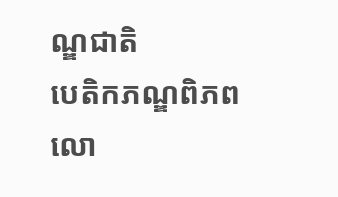ណ្ឌជាតិ
បេតិកភណ្ឌពិភពលោ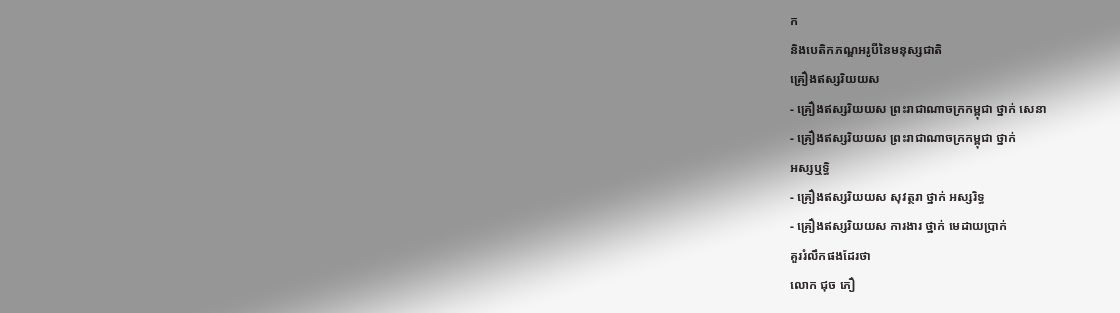ក
និងបេតិកភណ្ឌអរូបីនៃមនុស្សជាតិ
គ្រឿងឥស្សរិយយស
- គ្រឿងឥស្សរិយយស ព្រះរាជាណាចក្រកម្ពុជា ថ្នាក់ សេនា
- គ្រឿងឥស្សរិយយស ព្រះរាជាណាចក្រកម្ពុជា ថ្នាក់
អស្សឬទ្ធិ
- គ្រឿងឥស្សរិយយស សុវត្ថរា ថ្នាក់ អស្សរិទ្ធ
- គ្រឿងឥស្សរិយយស ការងារ ថ្នាក់ មេដាយប្រាក់
គួររំលឹកផងដែរថា
លោក ជុច ភឿ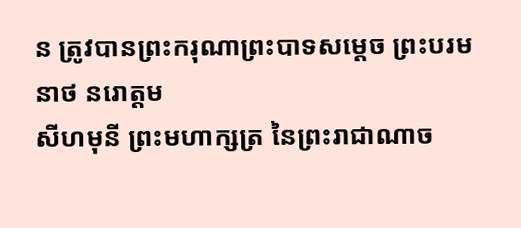ន ត្រូវបានព្រះករុណាព្រះបាទសម្ដេច ព្រះបរមនាថ នរោត្តម
សីហមុនី ព្រះមហាក្សត្រ នៃព្រះរាជាណាច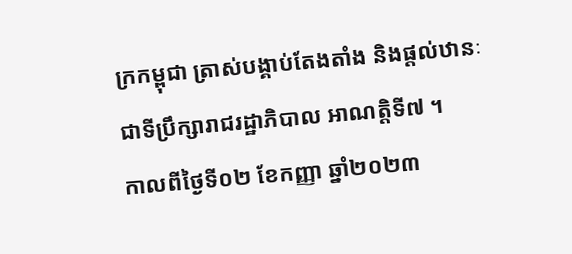ក្រកម្ពុជា ត្រាស់បង្គាប់តែងតាំង និងផ្ដល់ឋានៈ
ជាទីប្រឹក្សារាជរដ្ឋាភិបាល អាណត្តិទី៧ ។
កាលពីថ្ងៃទី០២ ខែកញ្ញា ឆ្នាំ២០២៣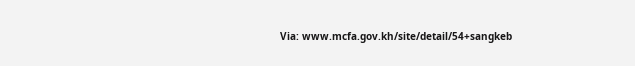Via: www.mcfa.gov.kh/site/detail/54+sangkeb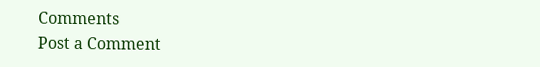Comments
Post a Comment